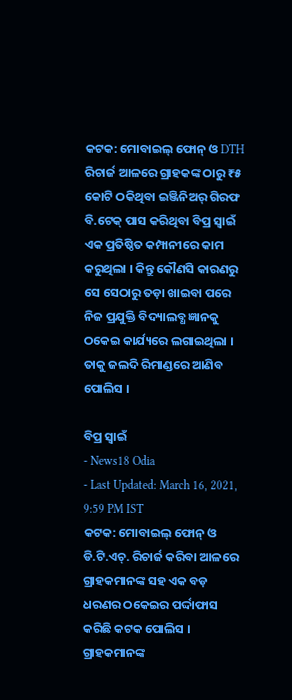କଟକ: ମୋବାଇଲ୍ ଫୋନ୍ ଓ DTH ରିଚାର୍ଜ ଆଳରେ ଗ୍ରାହକଙ୍କ ଠାରୁ ₹୫ କୋଟି ଠକିଥିବା ଇଞ୍ଜିନିଅର୍ ଗିରଫ
ବି.ଟେକ୍ ପାସ କରିଥିବା ବିପ୍ର ସ୍ୱାଇଁ ଏକ ପ୍ରତିଷ୍ଠିତ କମ୍ପାନୀରେ କାମ କରୁଥିଲା । କିନ୍ତୁ କୌଣସି କାରଣରୁ ସେ ସେଠାରୁ ତଡ଼ା ଖାଇବା ପରେ ନିଜ ପ୍ରଯୁକ୍ତି ବିଦ୍ୟାଲବ୍ଧ ଜ୍ଞାନକୁ ଠକେଇ କାର୍ଯ୍ୟରେ ଲଗାଇଥିଲା । ତାକୁ ଜଲଦି ରିମାଣ୍ଡରେ ଆଣିବ ପୋଲିସ ।

ବିପ୍ର ସ୍ୱାଇଁ
- News18 Odia
- Last Updated: March 16, 2021, 9:59 PM IST
କଟକ: ମୋବାଇଲ୍ ଫୋନ୍ ଓ ଡି.ଟି.ଏଚ୍. ରିଚାର୍ଜ କରିବା ଆଳରେ ଗ୍ରାହକମାନଙ୍କ ସହ ଏକ ବଡ଼ ଧରଣର ଠକେଇର ପର୍ଦ୍ଦାଫାସ କରିଛି କଟକ ପୋଲିସ । ଗ୍ରାହକମାନଙ୍କ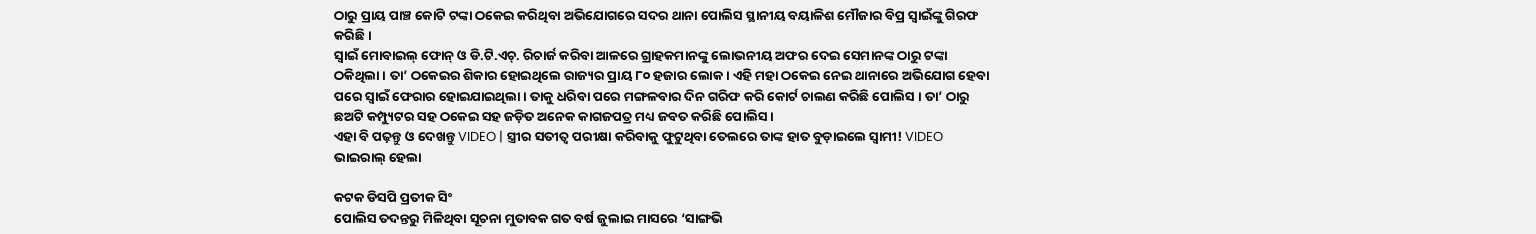ଠାରୁ ପ୍ରାୟ ପାଞ୍ଚ କୋଟି ଟଙ୍କା ଠକେଇ କରିଥିବା ଅଭିଯୋଗରେ ସଦର ଥାନା ପୋଲିସ ସ୍ଥାନୀୟ ବୟାଳିଶ ମୌଜାର ବିପ୍ର ସ୍ବାଇଁଙ୍କୁ ଗିରଫ କରିଛି ।
ସ୍ୱାଇଁ ମୋବାଇଲ୍ ଫୋନ୍ ଓ ଡି.ଟି.ଏଚ୍. ରିଚାର୍ଜ କରିବା ଆଳରେ ଗ୍ରାହକମାନଙ୍କୁ ଲୋଭନୀୟ ଅଫର ଦେଇ ସେମାନଙ୍କ ଠାରୁ ଟଙ୍କା ଠକିଥିଲା । ତା’ ଠକେଇର ଶିକାର ହୋଇଥିଲେ ରାଜ୍ୟର ପ୍ରାୟ ୮୦ ହଜାର ଲୋକ । ଏହି ମହା ଠକେଇ ନେଇ ଥାନାରେ ଅଭିଯୋଗ ହେବା ପରେ ସ୍ୱାଇଁ ଫେରାର ହୋଇଯାଇଥିଲା । ତାକୁ ଧରିବା ପରେ ମଙ୍ଗଳବାର ଦିନ ଗରିଫ କରି କୋର୍ଟ ଚାଲଣ କରିଛି ପୋଲିସ । ତା’ ଠାରୁ ଛଅଟି କମ୍ପ୍ୟୁଟର ସହ ଠକେଇ ସହ ଜଡ଼ିତ ଅନେକ କାଗଜପତ୍ର ମଧ୍ୟ ଜବତ କରିଛି ପୋଲିସ ।
ଏହା ବି ପଢ଼ନ୍ତୁ ଓ ଦେଖନ୍ତୁ VIDEO | ସ୍ତ୍ରୀର ସତୀତ୍ୱ ପରୀକ୍ଷା କରିବାକୁ ଫୁଟୁଥିବା ତେଲରେ ତାଙ୍କ ହାତ ବୁଡ଼ାଇଲେ ସ୍ୱାମୀ! VIDEO ଭାଇରାଲ୍ ହେଲା

କଟକ ଡିସପି ପ୍ରତୀକ ସିଂ
ପୋଲିସ ତଦନ୍ତରୁ ମିଳିଥିବା ସୂଚନା ମୁତାବକ ଗତ ବର୍ଷ ଜୁଲାଇ ମାସରେ ‘ସାଙ୍ଗଭି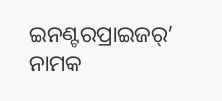ଇନଣ୍ଟରପ୍ରାଇଜର୍’ ନାମକ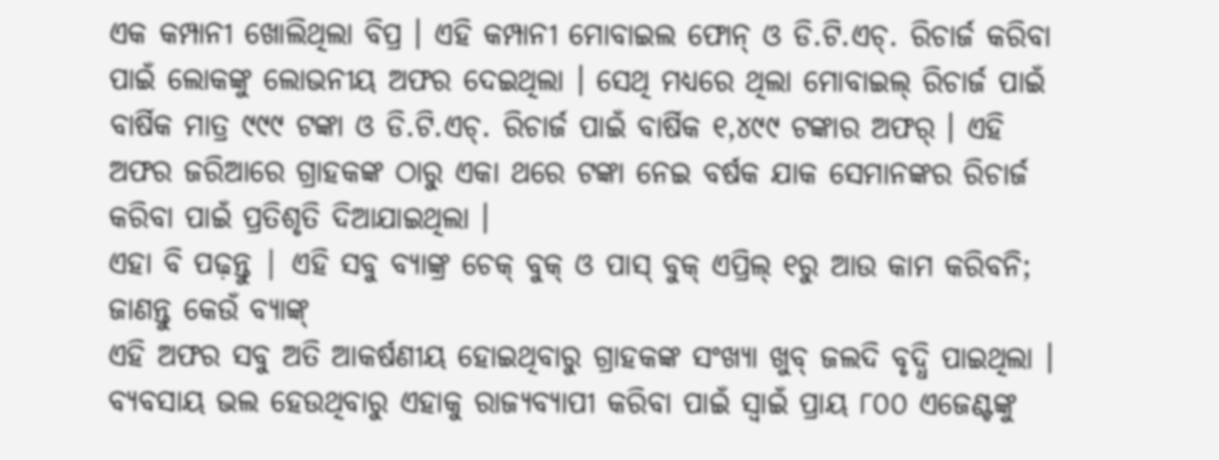ଏକ କମ୍ପାନୀ ଖୋଲିଥିଲା ବିପ୍ର । ଏହି କମ୍ପାନୀ ମୋବାଇଲ ଫୋନ୍ ଓ ଡି.ଟି.ଏଚ୍. ରିଚାର୍ଜ କରିବା ପାଇଁ ଲୋକଙ୍କୁ ଲୋଭନୀୟ ଅଫର ଦେଇଥିଲା । ସେଥି ମଧ୍ୟରେ ଥିଲା ମୋବାଇଲ୍ ରିଚାର୍ଜ ପାଇଁ ବାର୍ଷିକ ମାତ୍ର ୯୯୯ ଟଙ୍କା ଓ ଡି.ଟି.ଏଚ୍. ରିଚାର୍ଜ ପାଇଁ ବାର୍ଷିକ ୧,୪୯୯ ଟଙ୍କାର ଅଫର୍ । ଏହି ଅଫର ଜରିଆରେ ଗ୍ରାହକଙ୍କ ଠାରୁ ଏକା ଥରେ ଟଙ୍କା ନେଇ ବର୍ଷକ ଯାକ ସେମାନଙ୍କର ରିଚାର୍ଜ କରିବା ପାଇଁ ପ୍ରତିଶୃତି ଦିଆଯାଇଥିଲା ।
ଏହା ବି ପଢ଼ନ୍ତୁ | ଏହି ସବୁ ବ୍ୟାଙ୍କ୍ର ଚେକ୍ ବୁକ୍ ଓ ପାସ୍ ବୁକ୍ ଏପ୍ରିଲ୍ ୧ରୁ ଆଉ କାମ କରିବନି; ଜାଣନ୍ତୁ କେଉଁ ବ୍ୟାଙ୍କ୍
ଏହି ଅଫର ସବୁ ଅତି ଆକର୍ଷଣୀୟ ହୋଇଥିବାରୁ ଗ୍ରାହକଙ୍କ ସଂଖ୍ୟା ଖୁବ୍ ଜଲଦି ବୃଦ୍ଧି ପାଇଥିଲା । ବ୍ୟବସାୟ ଭଲ ହେଉଥିବାରୁ ଏହାକୁ ରାଜ୍ୟବ୍ୟାପୀ କରିବା ପାଇଁ ସ୍ୱାଇଁ ପ୍ରାୟ ୮୦୦ ଏଜେଣ୍ଟଙ୍କୁ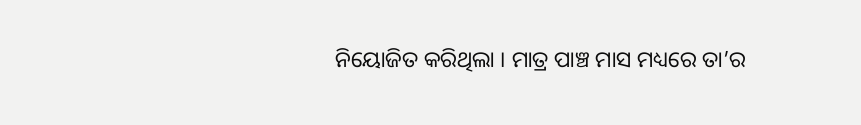ନିୟୋଜିତ କରିଥିଲା । ମାତ୍ର ପାଞ୍ଚ ମାସ ମଧ୍ୟରେ ତା’ର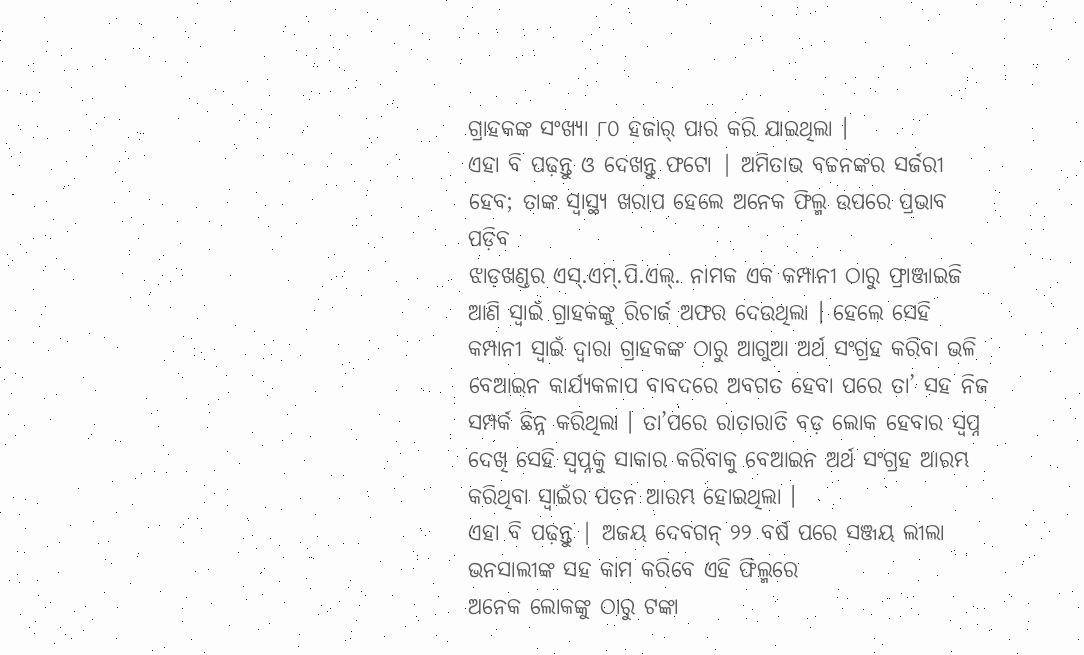ଗ୍ରାହକଙ୍କ ସଂଖ୍ୟା ୮୦ ହଜାର୍ ପାର କରି ଯାଇଥିଲା ।
ଏହା ବି ପଢ଼ନ୍ତୁ ଓ ଦେଖନ୍ତୁ ଫଟୋ | ଅମିତାଭ ବଚ୍ଚନଙ୍କର ସର୍ଜରୀ ହେବ; ତାଙ୍କ ସ୍ୱାସ୍ଥ୍ୟ ଖରାପ ହେଲେ ଅନେକ ଫିଲ୍ମ ଉପରେ ପ୍ରଭାବ ପଡ଼ିବ
ଝାଡ଼ଖଣ୍ଡର ଏସ୍.ଏମ୍.ପି.ଏଲ୍. ନାମକ ଏକ କମ୍ପାନୀ ଠାରୁ ଫ୍ରାଞ୍ଜାଇଜି ଆଣି ସ୍ୱାଇଁ ଗ୍ରାହକଙ୍କୁ ରିଚାର୍ଜ ଅଫର ଦେଉଥିଲା । ହେଲେ ସେହି କମ୍ପାନୀ ସ୍ୱାଇଁ ଦ୍ବାରା ଗ୍ରାହକଙ୍କ ଠାରୁ ଆଗୁଆ ଅର୍ଥ ସଂଗ୍ରହ କରିବା ଭଳି ବେଆଇନ କାର୍ଯ୍ୟକଳାପ ବାବଦରେ ଅବଗତ ହେବା ପରେ ତା’ ସହ ନିଜ ସମ୍ପର୍କ ଛିନ୍ନ କରିଥିଲା । ତା’ପରେ ରାତାରାତି ବଡ଼ ଲୋକ ହେବାର ସ୍ବପ୍ନ ଦେଖି ସେହି ସ୍ୱପ୍ନକୁ ସାକାର କରିବାକୁ ବେଆଇନ ଅର୍ଥ ସଂଗ୍ରହ ଆରମ୍ଭ କରିଥିବା ସ୍ୱାଇଁର ପତନ ଆରମ୍ଭ ହୋଇଥିଲା ।
ଏହା ବି ପଢ଼ନ୍ତୁ | ଅଜୟ ଦେବଗନ୍ ୨୨ ବର୍ଷ ପରେ ସଞ୍ଜୟ ଲୀଲା ଭନସାଲୀଙ୍କ ସହ କାମ କରିବେ ଏହି ଫିଲ୍ମରେ
ଅନେକ ଲୋକଙ୍କୁ ଠାରୁ ଟଙ୍କା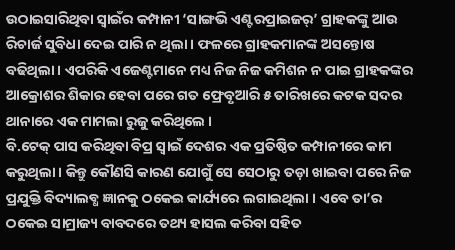ଉଠାଇସାରିଥିବା ସ୍ୱାଇଁର କମ୍ପାନୀ ‘ସାଙ୍ଗଭି ଏଣ୍ଟରପ୍ରାଇଜର୍’ ଗ୍ରାହକଙ୍କୁ ଆଉ ରିଚାର୍ଜ ସୁବିଧା ଦେଇ ପାରି ନ ଥିଲା । ଫଳରେ ଗ୍ରାହକମାନଙ୍କ ଅସନ୍ତୋଷ ବଢିଥିଲା । ଏପରିକି ଏଜେଣ୍ଟମାନେ ମଧ୍ୟ ନିଜ ନିଜ କମିଶନ ନ ପାଇ ଗ୍ରାହକଙ୍କର ଆକ୍ରୋଶର ଶିକାର ହେବା ପରେ ଗତ ଫ୍ରେବୃଆରି ୫ ତାରିଖରେ କଟକ ସଦର ଥାନାରେ ଏକ ମାମଲା ରୁଜୁ କରିଥିଲେ ।
ବି.ଟେକ୍ ପାସ କରିଥିବା ବିପ୍ର ସ୍ୱାଇଁ ଦେଶର ଏକ ପ୍ରତିଷ୍ଠିତ କମ୍ପାନୀରେ କାମ କରୁଥିଲା । କିନ୍ତୁ କୌଣସି କାରଣ ଯୋଗୁଁ ସେ ସେଠାରୁ ତଡ଼ା ଖାଇବା ପରେ ନିଜ ପ୍ରଯୁକ୍ତି ବିଦ୍ୟାଲବ୍ଧ ଜ୍ଞାନକୁ ଠକେଇ କାର୍ଯ୍ୟରେ ଲଗାଇଥିଲା । ଏବେ ତା’ର ଠକେଇ ସାମ୍ରାଜ୍ୟ ବାବଦରେ ତଥ୍ୟ ହାସଲ କରିବା ସହିତ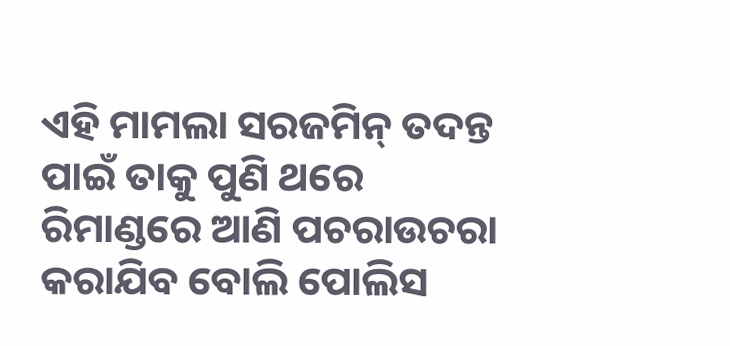ଏହି ମାମଲା ସରଜମିନ୍ ତଦନ୍ତ ପାଇଁ ତାକୁ ପୁଣି ଥରେ ରିମାଣ୍ଡରେ ଆଣି ପଚରାଉଚରା କରାଯିବ ବୋଲି ପୋଲିସ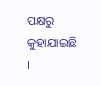ପକ୍ଷରୁ କୁହାଯାଇଛି ।